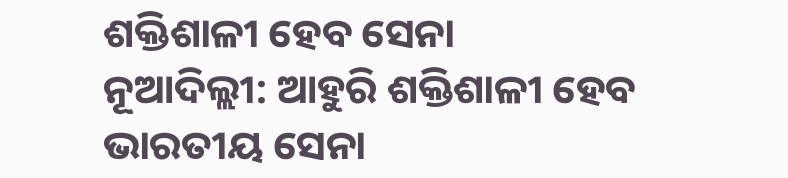ଶକ୍ତିଶାଳୀ ହେବ ସେନା
ନୂଆଦିଲ୍ଲୀ: ଆହୁରି ଶକ୍ତିଶାଳୀ ହେବ ଭାରତୀୟ ସେନା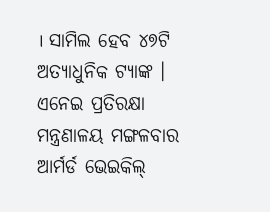। ସାମିଲ ହେବ ୪୭ଟି ଅତ୍ୟାଧୁନିକ ଟ୍ୟାଙ୍କ । ଏନେଇ ପ୍ରତିରକ୍ଷା ମନ୍ତ୍ରଣାଳୟ ମଙ୍ଗଳବାର ଆର୍ମର୍ଡ ଭେଇକିଲ୍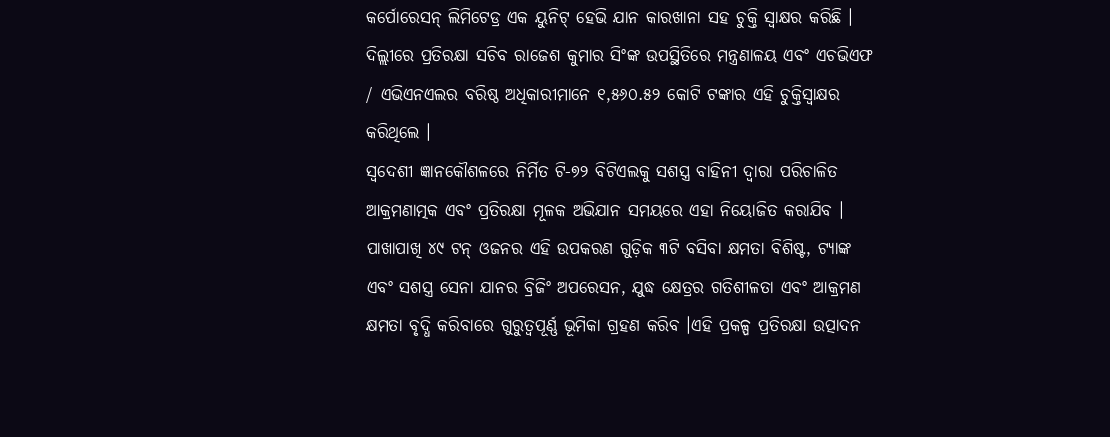କର୍ପୋରେସନ୍ ଲିମିଟେଡ୍ର ଏକ ୟୁନିଟ୍ ହେଭି ଯାନ କାରଖାନା ସହ ଚୁକ୍ତି ସ୍ୱାକ୍ଷର କରିଛି । ଦିଲ୍ଲୀରେ ପ୍ରତିରକ୍ଷା ସଚିବ ରାଜେଶ କୁମାର ସିଂଙ୍କ ଉପସ୍ଥିତିରେ ମନ୍ତ୍ରଣାଳୟ ଏବଂ ଏଚଭିଏଫ / ଏଭିଏନଏଲର ବରିଷ୍ଠ ଅଧିକାରୀମାନେ ୧,୫୬୦.୫୨ କୋଟି ଟଙ୍କାର ଏହି ଚୁକ୍ତିସ୍ୱାକ୍ଷର କରିଥିଲେ ।
ସ୍ୱଦେଶୀ ଜ୍ଞାନକୌଶଳରେ ନିର୍ମିତ ଟି-୭୨ ବିଟିଏଲକୁ ସଶସ୍ତ୍ର ବାହିନୀ ଦ୍ୱାରା ପରିଚାଳିତ ଆକ୍ରମଣାତ୍ମକ ଏବଂ ପ୍ରତିରକ୍ଷା ମୂଳକ ଅଭିଯାନ ସମୟରେ ଏହା ନିୟୋଜିତ କରାଯିବ । ପାଖାପାଖି ୪୯ ଟନ୍ ଓଜନର ଏହି ଉପକରଣ ଗୁଡ଼ିକ ୩ଟି ବସିବା କ୍ଷମତା ବିଶିଷ୍ଟ, ଟ୍ୟାଙ୍କ ଏବଂ ସଶସ୍ତ୍ର ସେନା ଯାନର ବ୍ରିଜିଂ ଅପରେସନ, ଯୁଦ୍ଧ କ୍ଷେତ୍ରର ଗତିଶୀଳତା ଏବଂ ଆକ୍ରମଣ କ୍ଷମତା ବୃଦ୍ଧି କରିବାରେ ଗୁରୁତ୍ୱପୂର୍ଣ୍ଣ ଭୂମିକା ଗ୍ରହଣ କରିବ ।ଏହି ପ୍ରକଳ୍ପ ପ୍ରତିରକ୍ଷା ଉତ୍ପାଦନ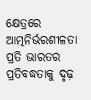କ୍ଷେତ୍ରରେ ଆତ୍ମନିର୍ଭରଶୀଳତା ପ୍ରତି ଭାରତର ପ୍ରତିବଦ୍ଧତାକୁ ଦୃଢ଼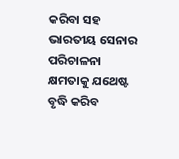କରିବା ସହ ଭାରତୀୟ ସେନାର ପରିଚାଳନା କ୍ଷମତାକୁ ଯଥେଷ୍ଟ ବୃଦ୍ଧି କରିବ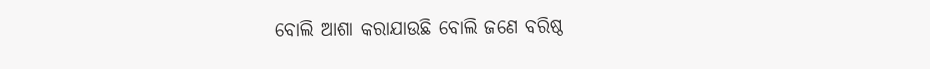ବୋଲି ଆଶା କରାଯାଉଛି ବୋଲି ଜଣେ ବରିଷ୍ଠ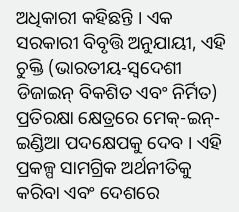ଅଧିକାରୀ କହିଛନ୍ତି । ଏକ ସରକାରୀ ବିବୃତ୍ତି ଅନୁଯାୟୀ, ଏହି ଚୁକ୍ତି (ଭାରତୀୟ-ସ୍ୱଦେଶୀ ଡିଜାଇନ୍ ବିକଶିତ ଏବଂ ନିର୍ମିତ) ପ୍ରତିରକ୍ଷା କ୍ଷେତ୍ରରେ ମେକ୍-ଇନ୍-ଇଣ୍ଡିଆ ପଦକ୍ଷେପକୁ ଦେବ । ଏହି ପ୍ରକଳ୍ପ ସାମଗ୍ରିକ ଅର୍ଥନୀତିକୁ କରିବା ଏବଂ ଦେଶରେ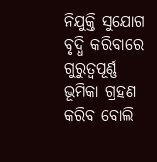ନିଯୁକ୍ତି ସୁଯୋଗ ବୃଦ୍ଧି କରିବାରେ ଗୁରୁତ୍ୱପୂର୍ଣ୍ଣ ଭୂମିକା ଗ୍ରହଣ କରିବ ବୋଲି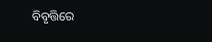ବିବୃତ୍ତିରେ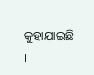କୁହାଯାଇଛି ।